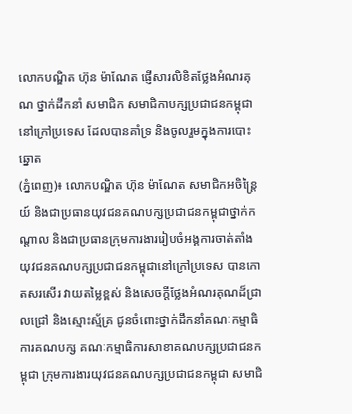លោកបណ្ឌិត ហ៊ុន ម៉ាណែត ផ្ញើសារលិខិតថ្លែងអំណរគុណ ថ្នាក់ដឹកនាំ សមាជិក សមាជិកាបក្សប្រជាជនកម្ពុជា នៅក្រៅប្រទេស ដែលបានគាំទ្រ និងចូលរួមក្នុងការបោះឆ្នោត
(ភ្នំពេញ)៖ លោកបណ្ឌិត ហ៊ុន ម៉ាណែត សមាជិកអចិន្រ្តៃយ៍ និងជាប្រធានយុវជនគណបក្សប្រជាជនកម្ពុជាថ្នាក់កណ្ដាល និងជាប្រធានក្រុមការងាររៀបចំអង្គការចាត់តាំងយុវជនគណបក្សប្រជាជនកម្ពុជានៅក្រៅប្រទេស បានកោតសរសើរ វាយតម្លៃខ្ពស់ និងសេចក្តីថ្លែងអំណរគុណដ៏ជ្រាលជ្រៅ និងស្មោះស្ម័គ្រ ជូនចំពោះថ្នាក់ដឹកនាំគណៈកម្មាធិការគណបក្ស គណៈកម្មាធិការសាខាគណបក្សប្រជាជនកម្ពុជា ក្រុមការងារយុវជនគណបក្សប្រជាជនកម្ពុជា សមាជិ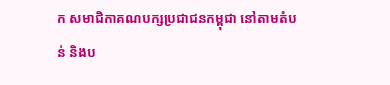ក សមាជិកាគណបក្សប្រជាជនកម្ពុជា នៅតាមតំបន់ និងប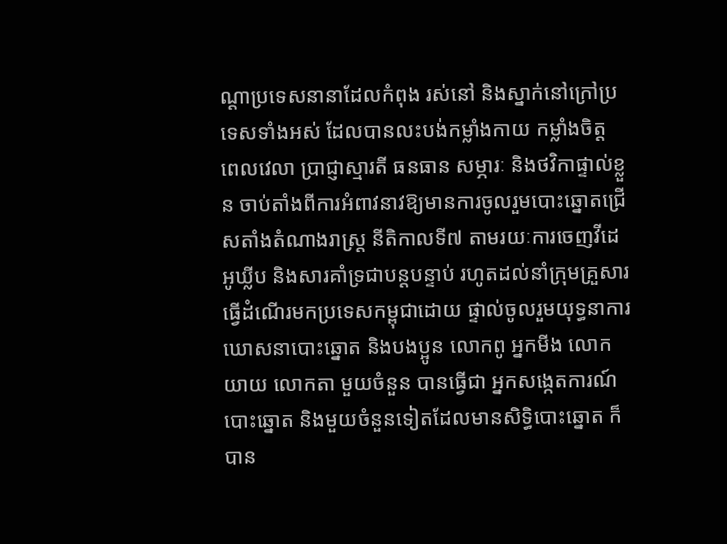ណ្តាប្រទេសនានាដែលកំពុង រស់នៅ និងស្នាក់នៅក្រៅប្រទេសទាំងអស់ ដែលបានលះបង់កម្លាំងកាយ កម្លាំងចិត្ត ពេលវេលា ប្រាជ្ញាស្មារតី ធនធាន សម្ភារៈ និងថវិកាផ្ទាល់ខ្លួន ចាប់តាំងពីការអំពាវនាវឱ្យមានការចូលរួមបោះឆ្នោតជ្រើសតាំងតំណាងរាស្ត្រ នីតិកាលទី៧ តាមរយៈការចេញវីដេអូឃ្លីប និងសារគាំទ្រជាបន្តបន្ទាប់ រហូតដល់នាំក្រុមគ្រួសារធ្វើដំណើរមកប្រទេសកម្ពុជាដោយ ផ្ទាល់ចូលរួមយុទ្ធនាការឃោសនាបោះឆ្នោត និងបងប្អូន លោកពូ អ្នកមីង លោកយាយ លោកតា មួយចំនួន បានធ្វើជា អ្នកសង្កេតការណ៍បោះឆ្នោត និងមួយចំនួនទៀតដែលមានសិទ្ធិបោះឆ្នោត ក៏បាន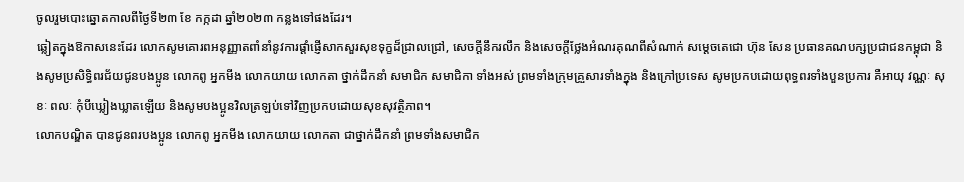ចូលរួមបោះឆ្នោតកាលពីថ្ងៃទី២៣ ខែ កក្កដា ឆ្នាំ២០២៣ កន្លងទៅផងដែរ។
ឆ្លៀតក្នុងឱកាសនេះដែរ លោកសូមគោរពអនុញ្ញាតពាំនាំនូវការផ្តាំផ្ញើសាកសួរសុខទុក្ខដ៏ជ្រាលជ្រៅ, សេចក្តីនឹករលឹក និងសេចក្ដីថ្លែងអំណរគុណពីសំណាក់ សម្ដេចតេជោ ហ៊ុន សែន ប្រធានគណបក្សប្រជាជនកម្ពុជា និងសូមប្រសិទ្ធិពរជ័យជូនបងប្អូន លោកពូ អ្នកមីង លោកយាយ លោកតា ថ្នាក់ដឹកនាំ សមាជិក សមាជិកា ទាំងអស់ ព្រមទាំងក្រុមគ្រួសារទាំងក្នុង និងក្រៅប្រទេស សូមប្រកបដោយពុទ្ធពរទាំងបួនប្រការ គឺអាយុ វណ្ណៈ សុខៈ ពលៈ កុំបីឃ្លៀងឃ្លាតឡើយ និងសូមបងប្អូនវិលត្រឡប់ទៅវិញប្រកបដោយសុខសុវត្ថិភាព។
លោកបណ្ឌិត បានជូនពរបងប្អូន លោកពូ អ្នកមីង លោកយាយ លោកតា ជាថ្នាក់ដឹកនាំ ព្រមទាំងសមាជិក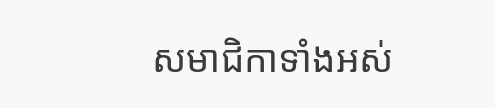សមាជិកាទាំងអស់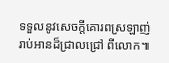ទទួលនូវសេចក្តីគោរពស្រឡាញ់រាប់អានដ៏ជ្រាលជ្រៅ ពីលោក៕